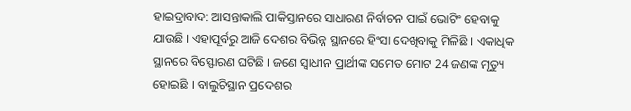ହାଇଦ୍ରାବାଦ: ଆସନ୍ତାକାଲି ପାକିସ୍ତାନରେ ସାଧାରଣ ନିର୍ବାଚନ ପାଇଁ ଭୋଟିଂ ହେବାକୁ ଯାଉଛି । ଏହାପୂର୍ବରୁ ଆଜି ଦେଶର ବିଭିନ୍ନ ସ୍ଥାନରେ ହିଂସା ଦେଖିବାକୁ ମିଳିଛି । ଏକାଧିକ ସ୍ଥାନରେ ବିସ୍ଫୋରଣ ଘଟିଛି । ଜଣେ ସ୍ବାଧୀନ ପ୍ରାର୍ଥୀଙ୍କ ସମେତ ମୋଟ 24 ଜଣଙ୍କ ମୃତ୍ୟୁ ହୋଇଛି । ବାଲୁଚିସ୍ଥାନ ପ୍ରଦେଶର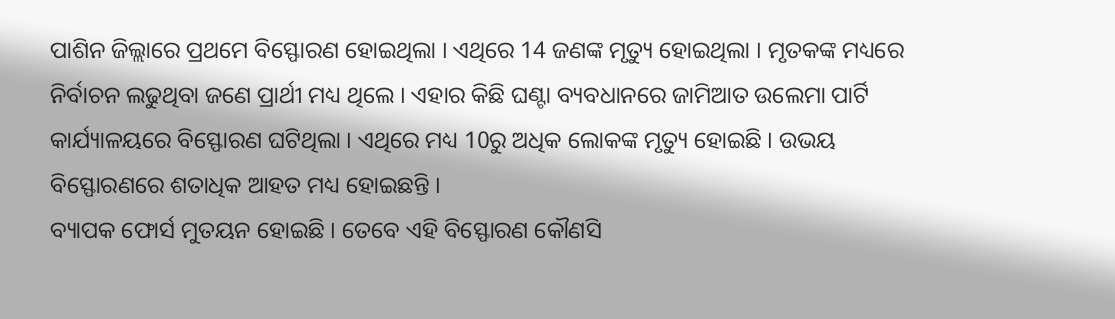ପାଶିନ ଜିଲ୍ଲାରେ ପ୍ରଥମେ ବିସ୍ଫୋରଣ ହୋଇଥିଲା । ଏଥିରେ 14 ଜଣଙ୍କ ମୃତ୍ୟୁ ହୋଇଥିଲା । ମୃତକଙ୍କ ମଧ୍ୟରେ ନିର୍ବାଚନ ଲଢୁଥିବା ଜଣେ ପ୍ରାର୍ଥୀ ମଧ୍ୟ ଥିଲେ । ଏହାର କିଛି ଘଣ୍ଟା ବ୍ୟବଧାନରେ ଜାମିଆତ ଉଲେମା ପାର୍ଟି କାର୍ଯ୍ୟାଳୟରେ ବିସ୍ଫୋରଣ ଘଟିଥିଲା । ଏଥିରେ ମଧ୍ୟ 10ରୁ ଅଧିକ ଲୋକଙ୍କ ମୃତ୍ୟୁ ହୋଇଛି । ଉଭୟ ବିସ୍ଫୋରଣରେ ଶତାଧିକ ଆହତ ମଧ୍ୟ ହୋଇଛନ୍ତି ।
ବ୍ୟାପକ ଫୋର୍ସ ମୁତୟନ ହୋଇଛି । ତେବେ ଏହି ବିସ୍ଫୋରଣ କୌଣସି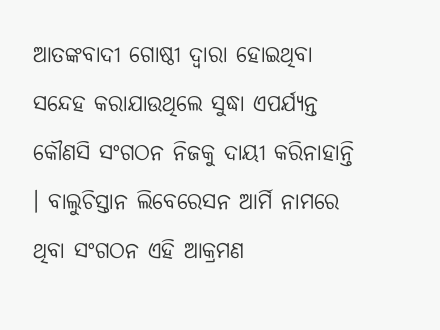ଆତଙ୍କବାଦୀ ଗୋଷ୍ଠୀ ଦ୍ବାରା ହୋଇଥିବା ସନ୍ଦେହ କରାଯାଉଥିଲେ ସୁଦ୍ଧା ଏପର୍ଯ୍ୟନ୍ତ କୌଣସି ସଂଗଠନ ନିଜକୁ ଦାୟୀ କରିନାହାନ୍ତି । ବାଲୁଚିସ୍ତାନ ଲିବେରେସନ ଆର୍ମି ନାମରେ ଥିବା ସଂଗଠନ ଏହି ଆକ୍ରମଣ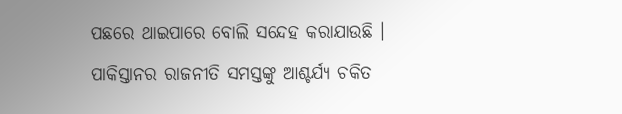ପଛରେ ଥାଇପାରେ ବୋଲି ସନ୍ଦେହ କରାଯାଉଛି ।
ପାକିସ୍ତାନର ରାଜନୀତି ସମସ୍ତଙ୍କୁ ଆଶ୍ଚର୍ଯ୍ୟ ଚକିତ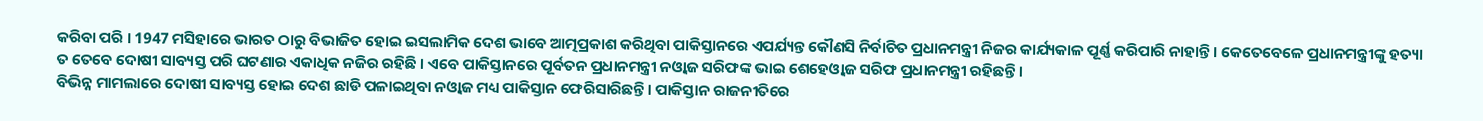କରିବା ପରି । 1947 ମସିହାରେ ଭାରତ ଠାରୁ ବିଭାଜିତ ହୋଇ ଇସଲାମିକ ଦେଶ ଭାବେ ଆତ୍ମପ୍ରକାଶ କରିଥିବା ପାକିସ୍ତାନରେ ଏପର୍ଯ୍ୟନ୍ତ କୌଣସି ନିର୍ବାଚିତ ପ୍ରଧାନମନ୍ତ୍ରୀ ନିଜର କାର୍ଯ୍ୟକାଳ ପୂର୍ଣ୍ଣ କରିପାରି ନାହାନ୍ତି । କେତେବେଳେ ପ୍ରଧାନମନ୍ତ୍ରୀଙ୍କୁ ହତ୍ୟା ତ ତେବେ ଦୋଷୀ ସାବ୍ୟସ୍ତ ପରି ଘଟଣାର ଏକାଧିକ ନଜିର ରହିଛି । ଏବେ ପାକିସ୍ତାନରେ ପୂର୍ବତନ ପ୍ରଧାନମନ୍ତ୍ରୀ ନଓ୍ବାଜ ସରିଫଙ୍କ ଭାଇ ଶେହେଓ୍ବାଜ ସରିଫ ପ୍ରଧାନମନ୍ତ୍ରୀ ରହିଛନ୍ତି ।
ବିଭିନ୍ନ ମାମଲାରେ ଦୋଷୀ ସାବ୍ୟସ୍ତ ହୋଇ ଦେଶ ଛାଡି ପଳାଇଥିବା ନଓ୍ବାଜ ମଧ୍ୟ ପାକିସ୍ତାନ ଫେରିସାରିଛନ୍ତି । ପାକିସ୍ତାନ ରାଜନୀତିରେ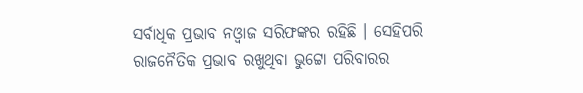ସର୍ବାଧିକ ପ୍ରଭାବ ନଓ୍ବାଜ ସରିଫଙ୍କର ରହିଛି । ସେହିପରି ରାଜନୈତିକ ପ୍ରଭାବ ରଖୁଥିବା ଭୁଟ୍ଟୋ ପରିବାରର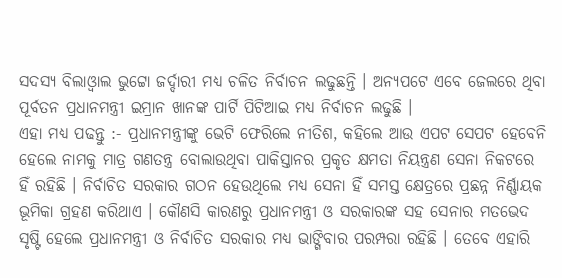ସଦସ୍ୟ ବିଲାଓ୍ବାଲ ଭୁଟ୍ଟୋ ଜର୍ଦ୍ଦାରୀ ମଧ୍ୟ ଚଳିତ ନିର୍ବାଚନ ଲଢୁଛନ୍ତି । ଅନ୍ୟପଟେ ଏବେ ଜେଲରେ ଥିବା ପୂର୍ବତନ ପ୍ରଧାନମନ୍ତ୍ରୀ ଇମ୍ରାନ ଖାନଙ୍କ ପାର୍ଟି ପିଟିଆଇ ମଧ୍ୟ ନିର୍ବାଚନ ଲଢୁଛି ।
ଏହା ମଧ୍ୟ ପଢନ୍ତୁ :- ପ୍ରଧାନମନ୍ତ୍ରୀଙ୍କୁ ଭେଟି ଫେରିଲେ ନୀତିଶ, କହିଲେ ଆଉ ଏପଟ ସେପଟ ହେବେନି
ହେଲେ ନାମକୁ ମାତ୍ର ଗଣତନ୍ତ୍ର ବୋଲାଉଥିବା ପାକିସ୍ତାନର ପ୍ରକୃତ କ୍ଷମତା ନିୟନ୍ତ୍ରଣ ସେନା ନିକଟରେ ହିଁ ରହିଛି । ନିର୍ବାଚିତ ସରକାର ଗଠନ ହେଉଥିଲେ ମଧ୍ୟ ସେନା ହିଁ ସମସ୍ତ କ୍ଷେତ୍ରରେ ପ୍ରଛନ୍ନ ନିର୍ଣ୍ଣାୟକ ଭୂମିକା ଗ୍ରହଣ କରିଥାଏ । କୌଣସି କାରଣରୁ ପ୍ରଧାନମନ୍ତ୍ରୀ ଓ ସରକାରଙ୍କ ସହ ସେନାର ମତଭେଦ ସୃଷ୍ଟି ହେଲେ ପ୍ରଧାନମନ୍ତ୍ରୀ ଓ ନିର୍ବାଚିତ ସରକାର ମଧ୍ୟ ଭାଙ୍ଗିବାର ପରମ୍ପରା ରହିଛି । ତେବେ ଏହାରି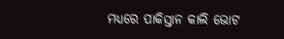ମଧ୍ୟରେ ପାକିସ୍ତାନ କାଲି ଭୋଟ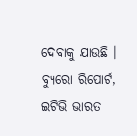ଦେବାକୁ ଯାଉଛି ।
ବ୍ୟୁରୋ ରିପୋର୍ଟ, ଇଟିଭି ଭାରତ